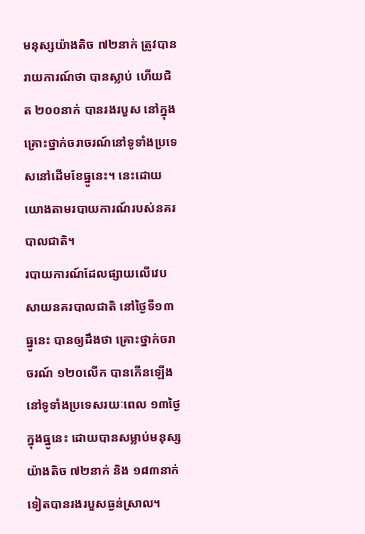មនុស្សយ៉ាងតិច ៧២នាក់ ត្រូវបានរាយការណ៍ថា បានស្លាប់ ហើយជិត ២០០នាក់ បានរងរបួស នៅក្នុងគ្រោះថ្នាក់ចរាចរណ៍នៅទូទាំងប្រទេសនៅដើមខែធ្នូនេះ។ នេះដោយយោងតាមរបាយការណ៍របស់នគរបាលជាតិ។
របាយការណ៍ដែលផ្សាយលើវេបសាយនគរបាលជាតិ នៅថ្ងៃទី១៣ ធ្នូនេះ បានឲ្យដឹងថា គ្រោះថ្នាក់ចរាចរណ៍ ១២០លើក បានកើនឡើងនៅទូទាំងប្រទេសរយៈពេល ១៣ថ្ងៃក្នុងធ្នូនេះ ដោយបានសម្លាប់មនុស្សយ៉ាងតិច ៧២នាក់ និង ១៨៣នាក់ទៀតបានរងរបួសធ្ងន់ស្រាល។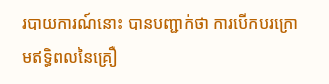របាយការណ៍នោះ បានបញ្ជាក់ថា ការបើកបរក្រោមឥទ្ធិពលនៃគ្រឿ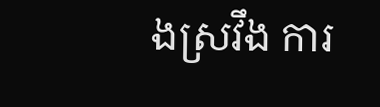ងស្រវឹង ការ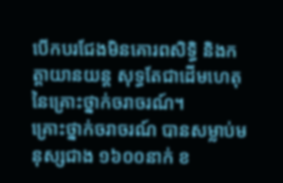បើកបរជែងមិនគោរពសិទ្ធិ និងកត្តាយានយន្ត សុទ្ធតែជាដើមហេតុនៃគ្រោះថ្នាក់ចរាចរណ៍។
គ្រោះថ្នាក់ចរាចរណ៍ បានសម្លាប់មនុស្សជាង ១៦០០នាក់ ខ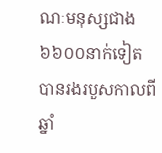ណៈមនុស្សជាង ៦៦០០នាក់ទៀត បានរងរបួសកាលពីឆ្នាំ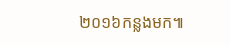២០១៦កន្លងមក៕